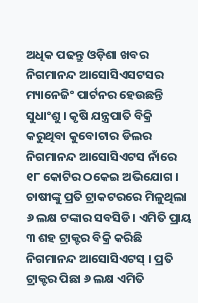ଅଧିକ ପଢନ୍ତୁ ଓଡ଼ିଶା ଖବର
ନିଗମାନନ୍ଦ ଆସୋସିଏସଟସର ମ୍ୟାନେଜିଂ ପାର୍ଟନର ହେଉଛନ୍ତି ସୁଧାଂଶୁ । କୃଷି ଯନ୍ତ୍ରପାତି ବିକ୍ରି କରୁଥିବା କୁବୋଟାର ଡିଲର ନିଗମାନନ୍ଦ ଆସୋସିଏଟସ ନାଁରେ ୧୮ କୋଟିର ଠକେଇ ଅଭିଯୋଗ । ଚାଷୀଙ୍କୁ ପ୍ରତି ଟ୍ରାକଟରରେ ମିଳୁଥିଲା ୬ ଲକ୍ଷ ଟଙ୍କାର ସବସିଡି। ଏମିତି ପ୍ରାୟ ୩ ଶହ ଟ୍ରାକ୍ଟର ବିକ୍ରି କରିଛି ନିଗମାନନ୍ଦ ଆସୋସିଏଟସ୍ । ପ୍ରତି ଟ୍ରାକ୍ଟର ପିଛା ୬ ଲକ୍ଷ ଏମିତି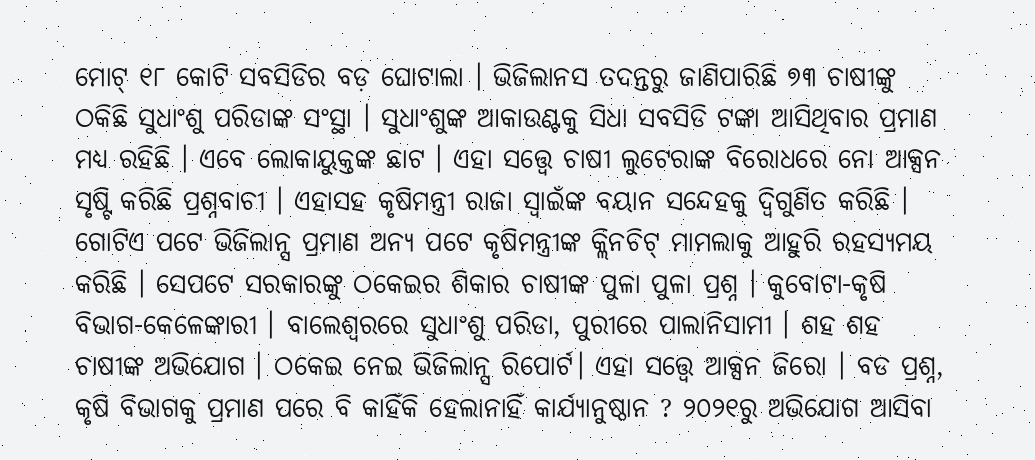ମୋଟ୍ ୧୮ କୋଟି ସବସିଡିର ବଡ଼ ଘୋଟାଲା । ଭିଜିଲାନସ ତଦନ୍ତରୁ ଜାଣିପାରିଛି ୭୩ ଚାଷୀଙ୍କୁ ଠକିଛି ସୁଧାଂଶୁ ପରିଡାଙ୍କ ସଂସ୍ଥା । ସୁଧାଂଶୁଙ୍କ ଆକାଉଣ୍ଟକୁ ସିଧା ସବସିଡି ଟଙ୍କା ଆସିଥିବାର ପ୍ରମାଣ ମଧ୍ୟ ରହିଛି । ଏବେ ଲୋକାୟୁକ୍ତଙ୍କ ଛାଟ । ଏହା ସତ୍ତ୍ବେ ଚାଷୀ ଲୁଟେରାଙ୍କ ବିରୋଧରେ ନୋ ଆକ୍ସନ ସୃଷ୍ଟି କରିଛି ପ୍ରଶ୍ନବାଚୀ । ଏହାସହ କୃଷିମନ୍ତ୍ରୀ ରାଜା ସ୍ବାଇଁଙ୍କ ବୟାନ ସନ୍ଦେହକୁ ଦ୍ବିଗୁଣିତ କରିଛି ।
ଗୋଟିଏ ପଟେ ଭିଜିଲାନ୍ସ ପ୍ରମାଣ ଅନ୍ୟ ପଟେ କୃଷିମନ୍ତ୍ରୀଙ୍କ କ୍ଲିନଚିଟ୍ ମାମଲାକୁ ଆହୁରି ରହସ୍ୟମୟ କରିଛି । ସେପଟେ ସରକାରଙ୍କୁ ଠକେଇର ଶିକାର ଚାଷୀଙ୍କ ପୁଳା ପୁଳା ପ୍ରଶ୍ନ । କୁବୋଟା-କୃଷି ବିଭାଗ-କେଳେଙ୍କାରୀ । ବାଲେଶ୍ବରରେ ସୁଧାଂଶୁ ପରିଡା, ପୁରୀରେ ପାଲାନିସାମୀ । ଶହ ଶହ ଚାଷୀଙ୍କ ଅଭିଯୋଗ । ଠକେଇ ନେଇ ଭିଜିଲାନ୍ସ ରିପୋର୍ଟ। ଏହା ସତ୍ତ୍ବେ ଆକ୍ସନ ଜିରୋ । ବଡ ପ୍ରଶ୍ନ, କୃଷି ବିଭାଗକୁ ପ୍ରମାଣ ପରେ ବି କାହିଁକି ହେଲାନାହିଁ କାର୍ଯ୍ୟାନୁଷ୍ଠାନ ? ୨୦୨୧ରୁ ଅଭିଯୋଗ ଆସିବା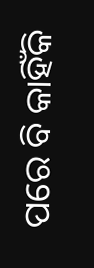ପରେ ବି କାହିଁକି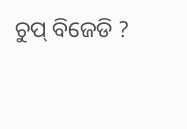ଚୁପ୍ ବିଜେଡି ?